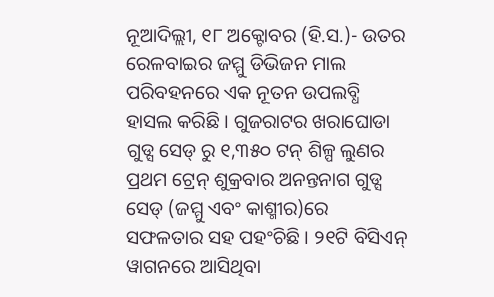ନୂଆଦିଲ୍ଲୀ, ୧୮ ଅକ୍ଟୋବର (ହି.ସ.)- ଉତର ରେଳବାଇର ଜମ୍ମୁ ଡିଭିଜନ ମାଲ ପରିବହନରେ ଏକ ନୂତନ ଉପଲବ୍ଧି ହାସଲ କରିଛି । ଗୁଜରାଟର ଖରାଘୋଡା ଗୁଡ୍ସ ସେଡ୍ ରୁ ୧,୩୫୦ ଟନ୍ ଶିଳ୍ପ ଲୁଣର ପ୍ରଥମ ଟ୍ରେନ୍ ଶୁକ୍ରବାର ଅନନ୍ତନାଗ ଗୁଡ୍ସ ସେଡ୍ (ଜମ୍ମୁ ଏବଂ କାଶ୍ମୀର)ରେ ସଫଳତାର ସହ ପହଂଚିଛି । ୨୧ଟି ବିସିଏନ୍ ୱାଗନରେ ଆସିଥିବା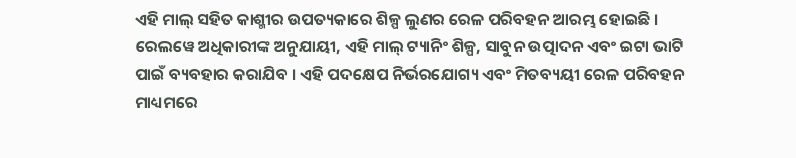ଏହି ମାଲ୍ ସହିତ କାଶ୍ମୀର ଉପତ୍ୟକାରେ ଶିଳ୍ପ ଲୁଣର ରେଳ ପରିବହନ ଆରମ୍ଭ ହୋଇଛି ।
ରେଲୱେ ଅଧିକାରୀଙ୍କ ଅନୁଯାୟୀ, ଏହି ମାଲ୍ ଟ୍ୟାନିଂ ଶିଳ୍ପ, ସାବୁନ ଉତ୍ପାଦନ ଏବଂ ଇଟା ଭାଟି ପାଇଁ ବ୍ୟବହାର କରାଯିବ । ଏହି ପଦକ୍ଷେପ ନିର୍ଭରଯୋଗ୍ୟ ଏବଂ ମିତବ୍ୟୟୀ ରେଳ ପରିବହନ ମାଧ୍ୟମରେ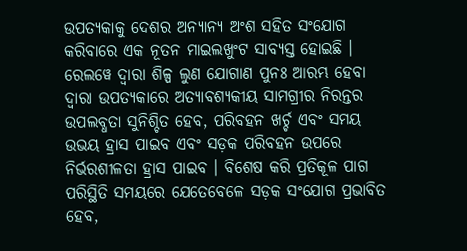ଉପତ୍ୟକାକୁ ଦେଶର ଅନ୍ୟାନ୍ୟ ଅଂଶ ସହିତ ସଂଯୋଗ କରିବାରେ ଏକ ନୂତନ ମାଇଲଖୁଂଟ ସାବ୍ୟସ୍ତ ହୋଇଛି ।
ରେଲୱେ ଦ୍ୱାରା ଶିଳ୍ପ ଲୁଣ ଯୋଗାଣ ପୁନଃ ଆରମ୍ଭ ହେବା ଦ୍ୱାରା ଉପତ୍ୟକାରେ ଅତ୍ୟାବଶ୍ୟକୀୟ ସାମଗ୍ରୀର ନିରନ୍ତର ଉପଲବ୍ଧତା ସୁନିଶ୍ଚିତ ହେବ, ପରିବହନ ଖର୍ଚ୍ଚ ଏବଂ ସମୟ ଉଭୟ ହ୍ରାସ ପାଇବ ଏବଂ ସଡ଼କ ପରିବହନ ଉପରେ ନିର୍ଭରଶୀଳତା ହ୍ରାସ ପାଇବ । ବିଶେଷ କରି ପ୍ରତିକୂଳ ପାଗ ପରିସ୍ଥିତି ସମୟରେ ଯେତେବେଳେ ସଡ଼କ ସଂଯୋଗ ପ୍ରଭାବିତ ହେବ,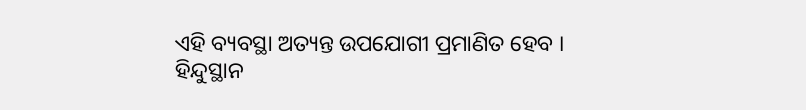ଏହି ବ୍ୟବସ୍ଥା ଅତ୍ୟନ୍ତ ଉପଯୋଗୀ ପ୍ରମାଣିତ ହେବ ।
ହିନ୍ଦୁସ୍ଥାନ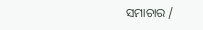ସମାଚାର /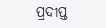ପ୍ରଦୀପ୍ତ